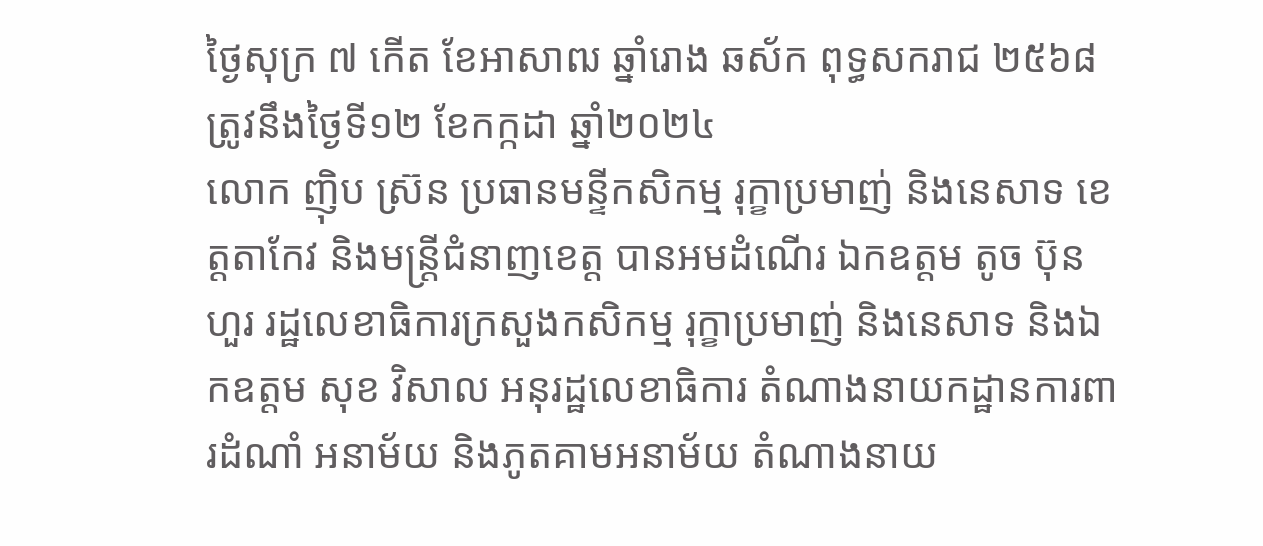ថ្ងៃសុក្រ ៧ កើត ខែអាសាឍ ឆ្នាំរោង ឆស័ក ពុទ្ធសករាជ ២៥៦៨ ត្រូវនឹងថ្ងៃទី១២ ខែកក្កដា ឆ្នាំ២០២៤
លោក ញ៉ិប ស្រ៊ន ប្រធានមន្ទីកសិកម្ម រុក្ខាប្រមាញ់ និងនេសាទ ខេត្តតាកែវ និងមន្រ្តីជំនាញខេត្ត បានអមដំណើរ ឯកឧត្តម តូច ប៊ុនហួរ រដ្ឋលេខាធិការក្រសួងកសិកម្ម រុក្ខាប្រមាញ់ និងនេសាទ និងឯកឧត្តម សុខ វិសាល អនុរដ្ឋលេខាធិការ តំណាងនាយកដ្ឋានការពារដំណាំ អនាម័យ និងភូតគាមអនាម័យ តំណាងនាយ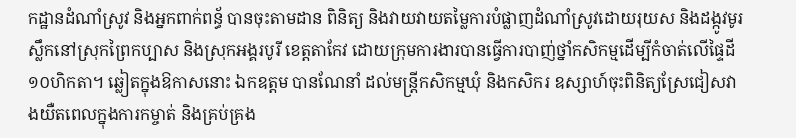កដ្ឋានដំណាំស្រូវ និងអ្នកពាក់ពន្ធ័ បានចុះតាមដាន ពិនិត្យ និងវាយវាយតម្លៃការបំផ្លាញដំណាំស្រូវដោយរុយស និងដង្កូវមូរស្លឹកនៅស្រុកព្រៃកប្បាស និងស្រុកអង្គរបូរី ខេត្តតាកែវ ដោយក្រុមការងារបានធ្វើការបាញ់ថ្នាំកសិកម្មដើម្បីកំចាត់លើផ្ទៃដី ១០ហិកតា។ ឆ្លៀតក្នុងឱកាសនោះ ឯកឧត្តម បានណែនាំ ដល់មន្ត្រីកសិកម្មឃុំ និងកសិករ ឧស្សាហ៍ចុះពិនិត្យស្រែជៀសវាងយឺតពេលក្នុងការកម្ចាត់ និងគ្រប់គ្រង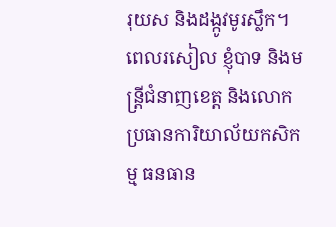រុយស និងដង្កូវមូរស្លឹក។
ពេលរសៀល ខ្ញុំបាទ និងមន្រ្តីជំនាញខេត្ត និងលោកប្រធានការិយាល័យកសិកម្ម ធនធាន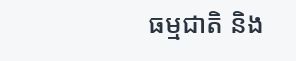ធម្មជាតិ និង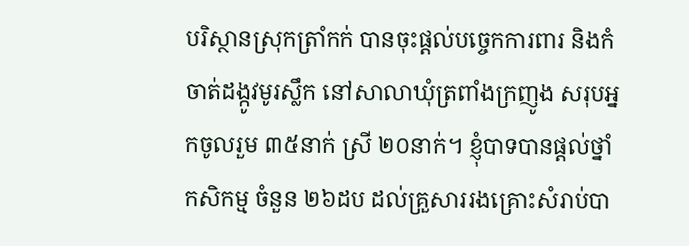បរិស្ថានស្រុកត្រាំកក់ បានចុះផ្តល់បច្ចេកការពារ និងកំចាត់ដង្កូវមូរស្លឹក នៅសាលាឃុំត្រពាំងក្រញូង សរុបអ្នកចូលរួម ៣៥នាក់ ស្រី ២០នាក់។ ខ្ញុំបាទបានផ្តល់ថ្នាំកសិកម្ម ចំនួន ២៦ដប ដល់គ្រួសាររងគ្រោះសំរាប់បា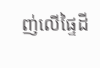ញ់លើផ្ទៃដី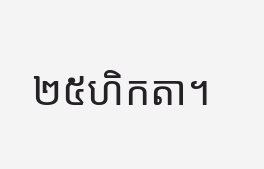២៥ហិកតា។